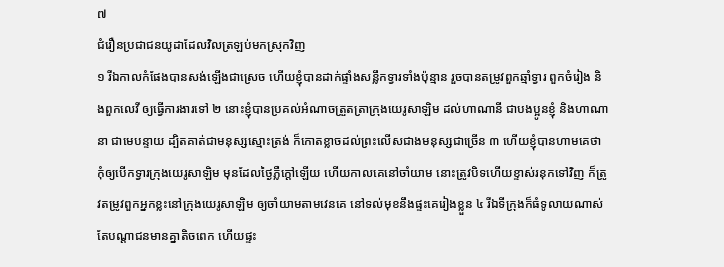៧
ជំរឿនប្រជាជនយូដាដែលវិលត្រឡប់មកស្រុកវិញ
១ រីឯកាលកំផែងបានសង់ឡើងជាស្រេច ហើយខ្ញុំបានដាក់ផ្ទាំងសន្លឹកទ្វារទាំងប៉ុន្មាន រួចបានតម្រូវពួកឆ្មាំទ្វារ ពួកចំរៀង និងពួកលេវី ឲ្យធ្វើការងារទៅ ២ នោះខ្ញុំបានប្រគល់អំណាចត្រួតត្រាក្រុងយេរូសាឡិម ដល់ហាណានី ជាបងប្អូនខ្ញុំ និងហាណានា ជាមេបន្ទាយ ដ្បិតគាត់ជាមនុស្សស្មោះត្រង់ ក៏កោតខ្លាចដល់ព្រះលើសជាងមនុស្សជាច្រើន ៣ ហើយខ្ញុំបានហាមគេថា កុំឲ្យបើកទ្វារក្រុងយេរូសាឡិម មុនដែលថ្ងៃភ្លឺក្តៅឡើយ ហើយកាលគេនៅចាំយាម នោះត្រូវបិទហើយខ្ទាស់រនុកទៅវិញ ក៏ត្រូវតម្រូវពួកអ្នកខ្លះនៅក្រុងយេរូសាឡិម ឲ្យចាំយាមតាមវេនគេ នៅទល់មុខនឹងផ្ទះគេរៀងខ្លួន ៤ រីឯទីក្រុងក៏ធំទូលាយណាស់ តែបណ្តាជនមានគ្នាតិចពេក ហើយផ្ទះ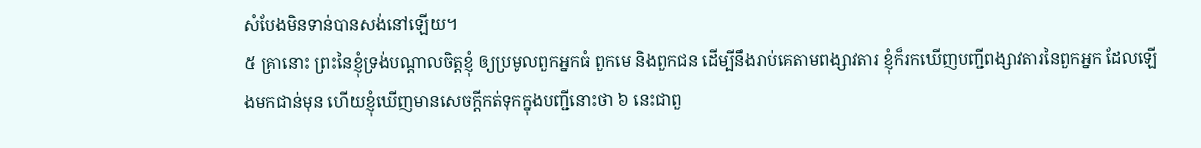សំបែងមិនទាន់បានសង់នៅឡើយ។
៥ គ្រានោះ ព្រះនៃខ្ញុំទ្រង់បណ្តាលចិត្តខ្ញុំ ឲ្យប្រមូលពួកអ្នកធំ ពួកមេ និងពួកជន ដើម្បីនឹងរាប់គេតាមពង្សាវតារ ខ្ញុំក៏រកឃើញបញ្ជីពង្សាវតារនៃពួកអ្នក ដែលឡើងមកជាន់មុន ហើយខ្ញុំឃើញមានសេចក្តីកត់ទុកក្នុងបញ្ជីនោះថា ៦ នេះជាពួ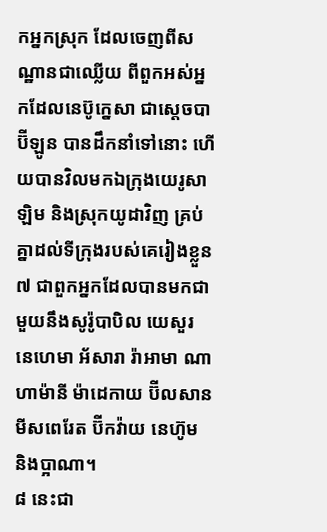កអ្នកស្រុក ដែលចេញពីសណ្ឋានជាឈ្លើយ ពីពួកអស់អ្នកដែលនេប៊ូក្នេសា ជាស្តេចបាប៊ីឡូន បានដឹកនាំទៅនោះ ហើយបានវិលមកឯក្រុងយេរូសាឡិម និងស្រុកយូដាវិញ គ្រប់គ្នាដល់ទីក្រុងរបស់គេរៀងខ្លួន ៧ ជាពួកអ្នកដែលបានមកជាមួយនឹងសូរ៉ូបាបិល យេសួរ នេហេមា អ័សារា រ៉ាអាមា ណាហាម៉ានី ម៉ាដេកាយ ប៊ីលសាន មីសពេរែត ប៊ីកវ៉ាយ នេហ៊ូម និងប្អាណា។
៨ នេះជា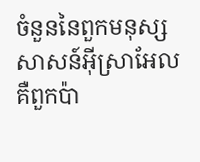ចំនួននៃពួកមនុស្សសាសន៍អ៊ីស្រាអែល គឺពួកប៉ា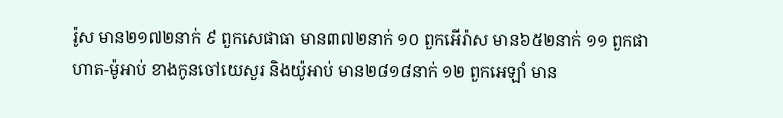រ៉ូស មាន២១៧២នាក់ ៩ ពួកសេផាធា មាន៣៧២នាក់ ១០ ពួកអើរ៉ាស មាន៦៥២នាក់ ១១ ពួកផាហាត-ម៉ូអាប់ ខាងកូនចៅយេសួរ និងយ៉ូអាប់ មាន២៨១៨នាក់ ១២ ពួកអេឡាំ មាន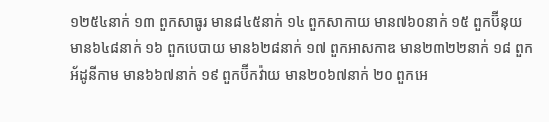១២៥៤នាក់ ១៣ ពួកសាធូរ មាន៨៤៥នាក់ ១៤ ពួកសាកាយ មាន៧៦០នាក់ ១៥ ពួកប៊ីនុយ មាន៦៤៨នាក់ ១៦ ពួកបេបាយ មាន៦២៨នាក់ ១៧ ពួកអាសកាឌ មាន២៣២២នាក់ ១៨ ពួកអ័ដូនីកាម មាន៦៦៧នាក់ ១៩ ពួកប៊ីកវ៉ាយ មាន២០៦៧នាក់ ២០ ពួកអេ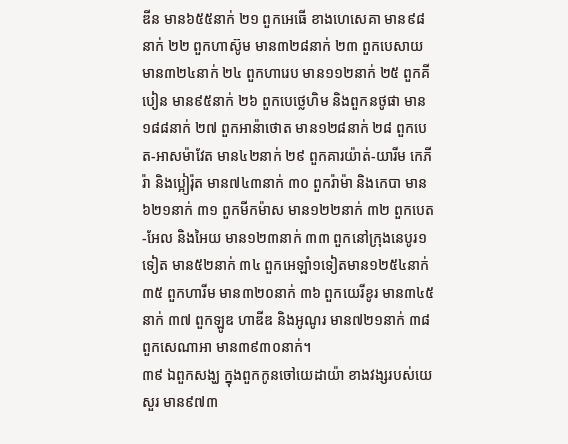ឌីន មាន៦៥៥នាក់ ២១ ពួកអេធើ ខាងហេសេគា មាន៩៨នាក់ ២២ ពួកហាស៊ូម មាន៣២៨នាក់ ២៣ ពួកបេសាយ មាន៣២៤នាក់ ២៤ ពួកហារេប មាន១១២នាក់ ២៥ ពួកគីបៀន មាន៩៥នាក់ ២៦ ពួកបេថ្លេហិម និងពួកនថូផា មាន១៨៨នាក់ ២៧ ពួកអាន៉ាថោត មាន១២៨នាក់ ២៨ ពួកបេត-អាសម៉ាវែត មាន៤២នាក់ ២៩ ពួកគារយ៉ាត់-យារីម កេភីរ៉ា និងប្អៀរ៉ុត មាន៧៤៣នាក់ ៣០ ពួករ៉ាម៉ា និងកេបា មាន៦២១នាក់ ៣១ ពួកមីកម៉ាស មាន១២២នាក់ ៣២ ពួកបេត-អែល និងអៃយ មាន១២៣នាក់ ៣៣ ពួកនៅក្រុងនេបូរ១ទៀត មាន៥២នាក់ ៣៤ ពួកអេឡាំ១ទៀតមាន១២៥៤នាក់ ៣៥ ពួកហារីម មាន៣២០នាក់ ៣៦ ពួកយេរីខូរ មាន៣៤៥នាក់ ៣៧ ពួកឡូឌ ហាឌីឌ និងអូណូរ មាន៧២១នាក់ ៣៨ ពួកសេណាអា មាន៣៩៣០នាក់។
៣៩ ឯពួកសង្ឃ ក្នុងពួកកូនចៅយេដាយ៉ា ខាងវង្សរបស់យេសួរ មាន៩៧៣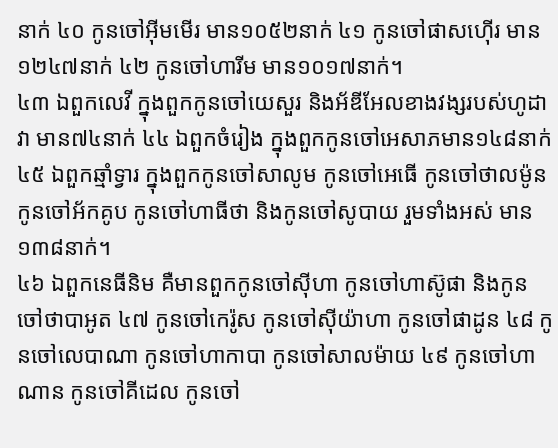នាក់ ៤០ កូនចៅអ៊ីមមើរ មាន១០៥២នាក់ ៤១ កូនចៅផាសហ៊ើរ មាន១២៤៧នាក់ ៤២ កូនចៅហារីម មាន១០១៧នាក់។
៤៣ ឯពួកលេវី ក្នុងពួកកូនចៅយេសួរ និងអ័ឌីអែលខាងវង្សរបស់ហូដាវា មាន៧៤នាក់ ៤៤ ឯពួកចំរៀង ក្នុងពួកកូនចៅអេសាភមាន១៤៨នាក់ ៤៥ ឯពួកឆ្មាំទ្វារ ក្នុងពួកកូនចៅសាលូម កូនចៅអេធើ កូនចៅថាលម៉ូន កូនចៅអ័កគូប កូនចៅហាធីថា និងកូនចៅសូបាយ រួមទាំងអស់ មាន១៣៨នាក់។
៤៦ ឯពួកនេធីនិម គឺមានពួកកូនចៅស៊ីហា កូនចៅហាស៊ូផា និងកូនចៅថាបាអូត ៤៧ កូនចៅកេរ៉ូស កូនចៅស៊ីយ៉ាហា កូនចៅផាដូន ៤៨ កូនចៅលេបាណា កូនចៅហាកាបា កូនចៅសាលម៉ាយ ៤៩ កូនចៅហាណាន កូនចៅគីដេល កូនចៅ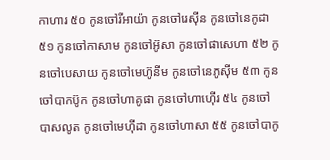កាហារ ៥០ កូនចៅរីអាយ៉ា កូនចៅរេស៊ីន កូនចៅនេកូដា ៥១ កូនចៅកាសាម កូនចៅអ៊ូសា កូនចៅផាសេហា ៥២ កូនចៅបេសាយ កូនចៅមេហ៊ូនីម កូនចៅនេភូស៊ីម ៥៣ កូនចៅបាកប៊ូក កូនចៅហាគូផា កូនចៅហាហ៊ើរ ៥៤ កូនចៅបាសលូត កូនចៅមេហ៊ីដា កូនចៅហាសា ៥៥ កូនចៅបាកូ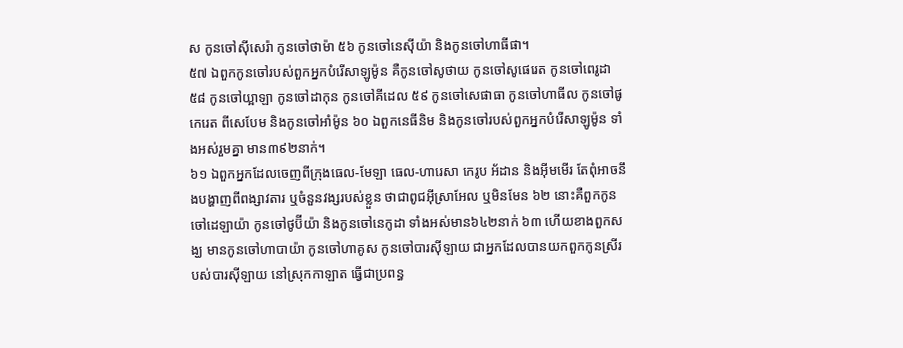ស កូនចៅស៊ីសេរ៉ា កូនចៅថាម៉ា ៥៦ កូនចៅនេស៊ីយ៉ា និងកូនចៅហាធីផា។
៥៧ ឯពួកកូនចៅរបស់ពួកអ្នកបំរើសាឡូម៉ូន គឺកូនចៅសូថាយ កូនចៅសូផេរេត កូនចៅពេរូដា ៥៨ កូនចៅយ្អាឡា កូនចៅដាកុន កូនចៅគីដេល ៥៩ កូនចៅសេផាធា កូនចៅហាធីល កូនចៅផូកេរេត ពីសេបែម និងកូនចៅអាំម៉ូន ៦០ ឯពួកនេធីនិម និងកូនចៅរបស់ពួកអ្នកបំរើសាឡូម៉ូន ទាំងអស់រួមគ្នា មាន៣៩២នាក់។
៦១ ឯពួកអ្នកដែលចេញពីក្រុងធេល-មែឡា ធេល-ហារេសា កេរូប អ័ដាន និងអ៊ីមមើរ តែពុំអាចនឹងបង្ហាញពីពង្សាវតារ ឬចំនួនវង្សរបស់ខ្លួន ថាជាពូជអ៊ីស្រាអែល ឬមិនមែន ៦២ នោះគឺពួកកូនចៅដេឡាយ៉ា កូនចៅថូប៊ីយ៉ា និងកូនចៅនេកូដា ទាំងអស់មាន៦៤២នាក់ ៦៣ ហើយខាងពួកសង្ឃ មានកូនចៅហាបាយ៉ា កូនចៅហាគូស កូនចៅបារស៊ីឡាយ ជាអ្នកដែលបានយកពួកកូនស្រីរបស់បារស៊ីឡាយ នៅស្រុកកាឡាត ធ្វើជាប្រពន្ធ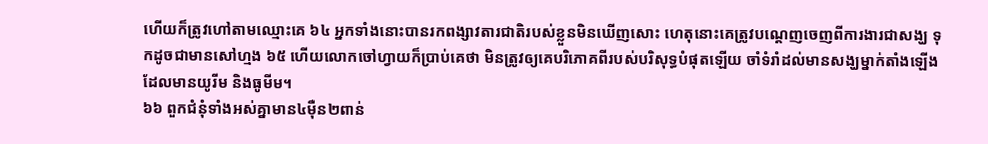ហើយក៏ត្រូវហៅតាមឈ្មោះគេ ៦៤ អ្នកទាំងនោះបានរកពង្សាវតារជាតិរបស់ខ្លួនមិនឃើញសោះ ហេតុនោះគេត្រូវបណ្តេញចេញពីការងារជាសង្ឃ ទុកដូចជាមានសៅហ្មង ៦៥ ហើយលោកចៅហ្វាយក៏ប្រាប់គេថា មិនត្រូវឲ្យគេបរិភោគពីរបស់បរិសុទ្ធបំផុតឡើយ ចាំទំរាំដល់មានសង្ឃម្នាក់តាំងឡើង ដែលមានយូរីម និងធូមីម។
៦៦ ពួកជំនុំទាំងអស់គ្នាមាន៤ម៉ឺន២ពាន់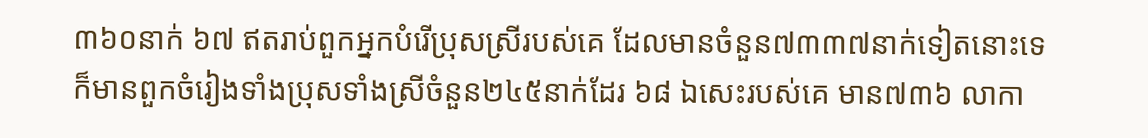៣៦០នាក់ ៦៧ ឥតរាប់ពួកអ្នកបំរើប្រុសស្រីរបស់គេ ដែលមានចំនួន៧៣៣៧នាក់ទៀតនោះទេ ក៏មានពួកចំរៀងទាំងប្រុសទាំងស្រីចំនួន២៤៥នាក់ដែរ ៦៨ ឯសេះរបស់គេ មាន៧៣៦ លាកា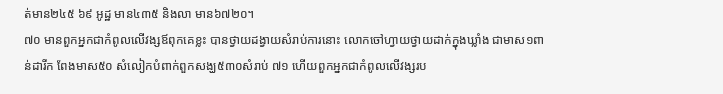ត់មាន២៤៥ ៦៩ អូដ្ឋ មាន៤៣៥ និងលា មាន៦៧២០។
៧០ មានពួកអ្នកជាកំពូលលើវង្សឪពុកគេខ្លះ បានថ្វាយដង្វាយសំរាប់ការនោះ លោកចៅហ្វាយថ្វាយដាក់ក្នុងឃ្លាំង ជាមាស១ពាន់ដារីក ពែងមាស៥០ សំលៀកបំពាក់ពួកសង្ឃ៥៣០សំរាប់ ៧១ ហើយពួកអ្នកជាកំពូលលើវង្សរប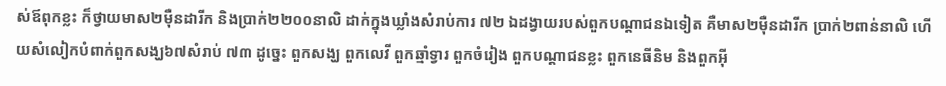ស់ឪពុកខ្លះ ក៏ថ្វាយមាស២ម៉ឺនដារីក និងប្រាក់២២០០នាលិ ដាក់ក្នុងឃ្លាំងសំរាប់ការ ៧២ ឯដង្វាយរបស់ពួកបណ្តាជនឯទៀត គឺមាស២ម៉ឺនដារីក ប្រាក់២ពាន់នាលិ ហើយសំលៀកបំពាក់ពួកសង្ឃ៦៧សំរាប់ ៧៣ ដូច្នេះ ពួកសង្ឃ ពួកលេវី ពួកឆ្មាំទ្វារ ពួកចំរៀង ពួកបណ្តាជនខ្លះ ពួកនេធីនិម និងពួកអ៊ី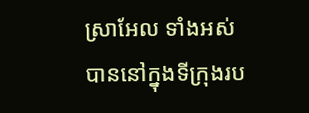ស្រាអែល ទាំងអស់បាននៅក្នុងទីក្រុងរប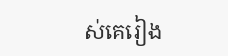ស់គេរៀង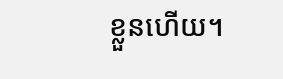ខ្លួនហើយ។